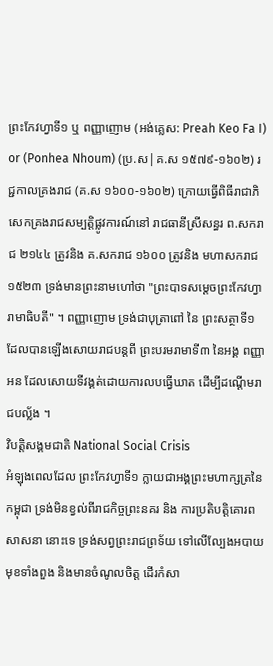ព្រះកែវហ្វាទី១ ឬ ពញ្ញាញោម (អង់គ្លេស: Preah Keo Fa I) or (Ponhea Nhoum) (ប្រ.ស|គ.ស ១៥៧៩-១៦០២) រជ្ជកាលគ្រងរាជ (គ.ស ១៦០០-១៦០២) ក្រោយធ្វើពិធីរាជាភិសេកគ្រងរាជសម្បត្តិផ្លូវការណ៍នៅ រាជធានីស្រីសន្ធរ ព.សករាជ ២១៤៤ ត្រូវនិង គ.សករាជ ១៦០០ ត្រូវនិង មហាសករាជ ១៥២៣ ទ្រង់មានព្រះនាមហៅថា "ព្រះបាទសម្ដេចព្រះកែវហ្វារាមាធិបតី" ។ ពញ្ញាញោម ទ្រង់ជាបុត្រាពៅ នៃ ព្រះសត្ថាទី១ ដែលបានឡើងសោយរាជបន្តពី ព្រះបរមរាមាទី៣ នៃអង្គ ពញ្ញាអន ដែលសោយទីវង្គត់ដោយការលបធ្វើឃាត ដើម្បីដណ្ដើមរាជបល្ល័ង ។
វិបត្តិសង្គមជាតិ National Social Crisis
អំឡុងពេលដែល ព្រះកែវហ្វាទី១ ក្លាយជាអង្គព្រះមហាក្សត្រនៃកម្ពុជា ទ្រង់មិនខ្វល់ពីរាជកិច្ចព្រះនគរ និង ការប្រតិបត្តិគោរពសាសនា នោះទេ ទ្រង់សព្វព្រះរាជព្រទ័យ ទៅលើល្បែងអបាយមុខទាំងពួង និងមានចំណូលចិត្ត ដើរកំសា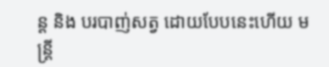ន្ត និង បរបាញ់សត្វ ដោយបែបនេះហើយ មន្ត្រី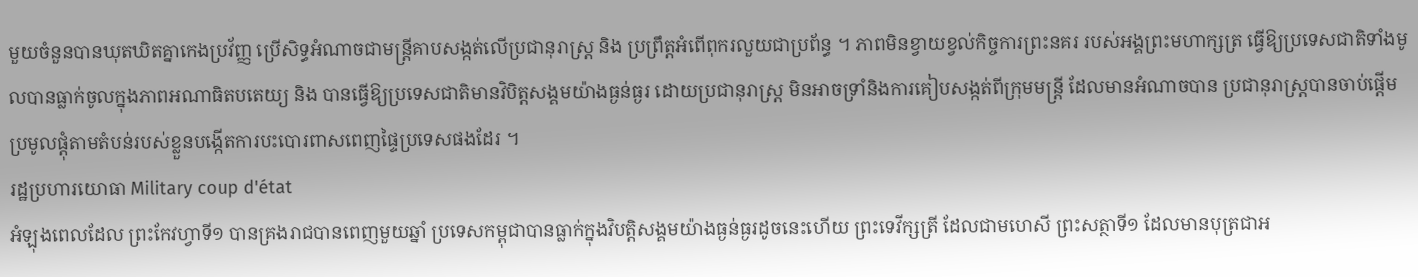មួយចំនួនបានឃុតឃិតគ្នាកេងប្រវ័ញ្ញ ប្រើសិទ្ធអំណាចជាមន្ត្រីគាបសង្កត់លើប្រជានុរាស្ត្រ និង ប្រព្រឹត្តអំពើពុករលួយជាប្រព័ន្ធ ។ ភាពមិនខ្វាយខ្វល់កិច្ចការព្រះនគរ របស់អង្គព្រះមហាក្សត្រ ធ្វើឱ្យប្រទេសជាតិទាំងមូលបានធ្លាក់ចូលក្នុងភាពអណាធិតបតេយ្យ និង បានធ្វើឱ្យប្រទេសជាតិមានវិបិត្តសង្គមយ៉ាងធ្ងន់ធ្ងរ ដោយប្រជានុរាស្ត្រ មិនអាចទ្រាំនិងការគៀបសង្កត់ពីក្រុមមន្ត្រី ដែលមានអំណាចបាន ប្រជានុរាស្ត្របានចាប់ផ្ដើមប្រមូលផ្ដុំតាមតំបន់របស់ខ្លួនបង្កើតការបះបោរពាសពេញផ្ទៃប្រទេសផងដែរ ។
រដ្ឋប្រហារយោធា Military coup d'état
អំឡុងពេលដែល ព្រះកែវហ្វាទី១ បានគ្រងរាជបានពេញមួយឆ្នាំ ប្រទេសកម្ពុជាបានធ្លាក់ក្នុងវិបត្តិសង្គមយ៉ាងធ្ងន់ធ្ងរដូចនេះហើយ ព្រះទេវីក្សត្រី ដែលជាមហេសី ព្រះសត្ថាទី១ ដែលមានបុត្រជាអ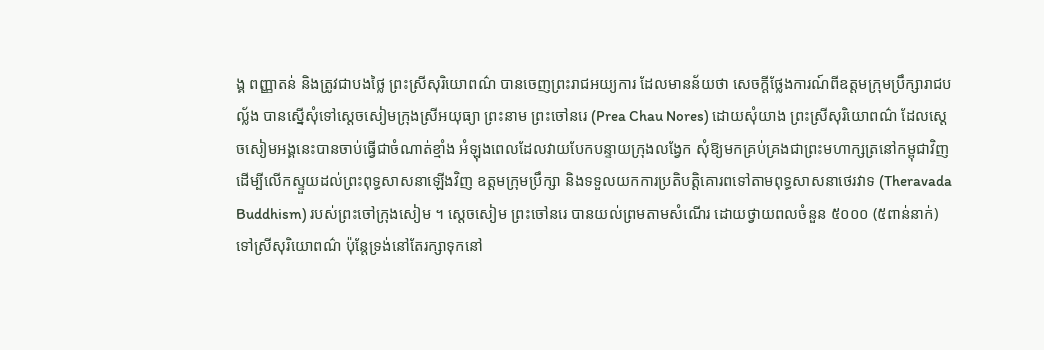ង្គ ពញ្ញាតន់ និងត្រូវជាបងថ្លៃ ព្រះស្រីសុរិយោពណ៌ បានចេញព្រះរាជអយ្យការ ដែលមានន័យថា សេចក្ដីថ្លែងការណ៍ពីឧត្តមក្រុមប្រឹក្សារាជបល្ល័ង បានស្នើសុំទៅស្ដេចសៀមក្រុងស្រីអយុធ្យា ព្រះនាម ព្រះចៅនរេ (Prea Chau Nores) ដោយសុំយាង ព្រះស្រីសុរិយោពណ៌ ដែលស្ដេចសៀមអង្គនេះបានចាប់ធ្វើជាចំណាត់ខ្មាំង អំឡុងពេលដែលវាយបែកបន្ទាយក្រុងលង្វែក សុំឱ្យមកគ្រប់គ្រងជាព្រះមហាក្សត្រនៅកម្ពុជាវិញ ដើម្បីលើកស្ទួយដល់ព្រះពុទ្ធសាសនាឡើងវិញ ឧត្ដមក្រុមប្រឹក្សា និងទទួលយកការប្រតិបត្តិគោរពទៅតាមពុទ្ធសាសនាថេរវាទ (Theravada Buddhism) របស់ព្រះចៅក្រុងសៀម ។ ស្ដេចសៀម ព្រះចៅនរេ បានយល់ព្រមតាមសំណើរ ដោយថ្វាយពលចំនួន ៥០០០ (៥ពាន់នាក់) ទៅស្រីសុរិយោពណ៌ ប៉ុន្តែទ្រង់នៅតែរក្សាទុកនៅ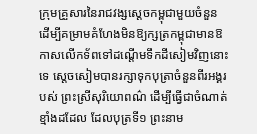ក្រុមគ្រួសារនៃរាជវង្សស្ដេចកម្ពុជាមួយចំនួន ដើម្បីគម្រាមគំហែងមិនឱ្យក្សត្រកម្ពុជាមានឱកាសលើកទ័ពទៅដណ្ដើមទឹកដីសៀមវិញនោះទេ ស្ដេចសៀមបានរក្សាទុកបុត្រាចំនួនពីរអង្គរបស់ ព្រះស្រីសុរិយោពណ៌ ដើម្បីធ្វើជាចំណាត់ខ្មាំងដដែល ដែលបុត្រទី១ ព្រះនាម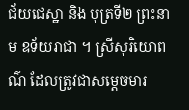ជ័យជេស្ឋា និង បុត្រទី២ ព្រះនាម ឧទ័យរាជា ។ ស្រីសុរិយោពណ៌ ដែលត្រូវជាសម្ដេចមារ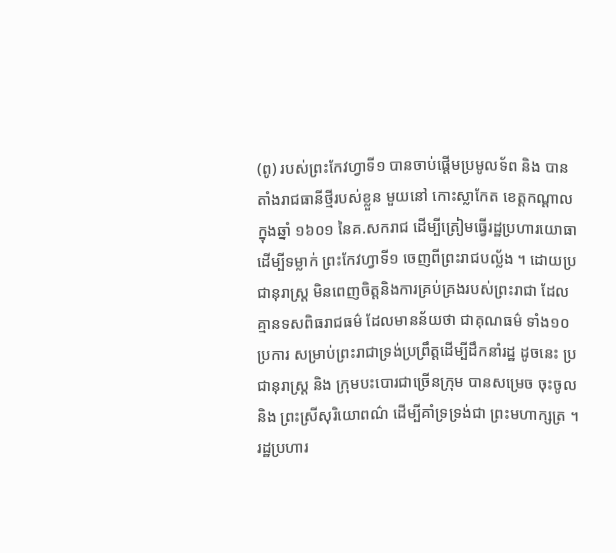(ពូ) របស់ព្រះកែវហ្វាទី១ បានចាប់ផ្ដើមប្រមូលទ័ព និង បានតាំងរាជធានីថ្មីរបស់ខ្លួន មួយនៅ កោះស្លាកែត ខេត្តកណ្ដាល ក្នុងឆ្នាំ ១៦០១ នៃគ.សករាជ ដើម្បីត្រៀមធ្វើរដ្ឋប្រហារយោធា ដើម្បីទម្លាក់ ព្រះកែវហ្វាទី១ ចេញពីព្រះរាជបល្ល័ង ។ ដោយប្រជានុរាស្ត្រ មិនពេញចិត្តនិងការគ្រប់គ្រងរបស់ព្រះរាជា ដែលគ្មានទសពិធរាជធម៌ ដែលមានន័យថា ជាគុណធម៌ ទាំង១០ប្រការ សម្រាប់ព្រះរាជាទ្រង់ប្រព្រឹត្តដើម្បីដឹកនាំរដ្ឋ ដូចនេះ ប្រជានុរាស្ត្រ និង ក្រុមបះបោរជាច្រើនក្រុម បានសម្រេច ចុះចូលនិង ព្រះស្រីសុរិយោពណ៌ ដើម្បីគាំទ្រទ្រង់ជា ព្រះមហាក្សត្រ ។ រដ្ឋប្រហារ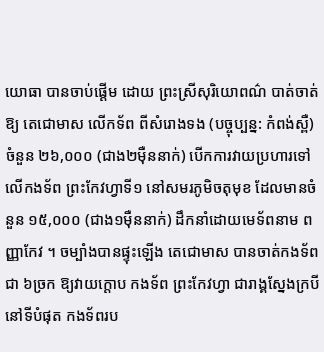យោធា បានចាប់ផ្ដើម ដោយ ព្រះស្រីសុរិយោពណ៌ បាត់ចាត់ឱ្យ តេជោមាស លើកទ័ព ពីសំរោងទង (បច្ចុប្បន្ន: កំពង់ស្ពឺ) ចំនួន ២៦,០០០ (ជាង២មុឺននាក់) បើកការវាយប្រហារទៅលើកងទ័ព ព្រះកែវហ្វាទី១ នៅសមរភូមិចតុមុខ ដែលមានចំនួន ១៥,០០០ (ជាង១មុឺននាក់) ដឹកនាំដោយមេទ័ពនាម ពញ្ញាកែវ ។ ចម្បាំងបានផ្ទុះឡើង តេជោមាស បានចាត់កងទ័ពជា ៦ច្រក ឱ្យវាយក្ដោប កងទ័ព ព្រះកែវហ្វា ជារាង្គស្នែងក្របី នៅទីបំផុត កងទ័ពរប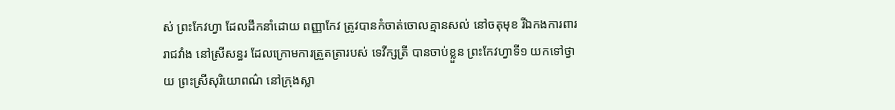ស់ ព្រះកែវហ្វា ដែលដឹកនាំដោយ ពញ្ញាកែវ ត្រូវបានកំចាត់ចោលគ្មានសល់ នៅចតុមុខ រីឯកងការពាររាជវាំង នៅស្រីសន្ធរ ដែលក្រោមការត្រួតត្រារបស់ ទេវីក្សត្រី បានចាប់ខ្លួន ព្រះកែវហ្វាទី១ យកទៅថ្វាយ ព្រះស្រីសុរិយោពណ៌ នៅក្រុងស្លា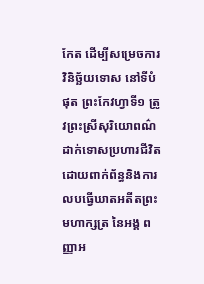កែត ដើម្បីសម្រេចការវិនិច្ឆ័យទោស នៅទីបំផុត ព្រះកែវហ្វាទី១ ត្រូវព្រះស្រីសុរិយោពណ៌ ដាក់ទោសប្រហារជីវិត ដោយពាក់ព័ន្ធនិងការលបធ្វើឃាតអតីតព្រះមហាក្សត្រ នៃអង្គ ពញ្ញាអ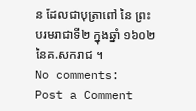ន ដែលជាបុត្រាពៅ នៃ ព្រះបរមរាជាទី២ ក្នុងឆ្នាំ ១៦០២ នៃគ.សករាជ ។
No comments:
Post a Comment